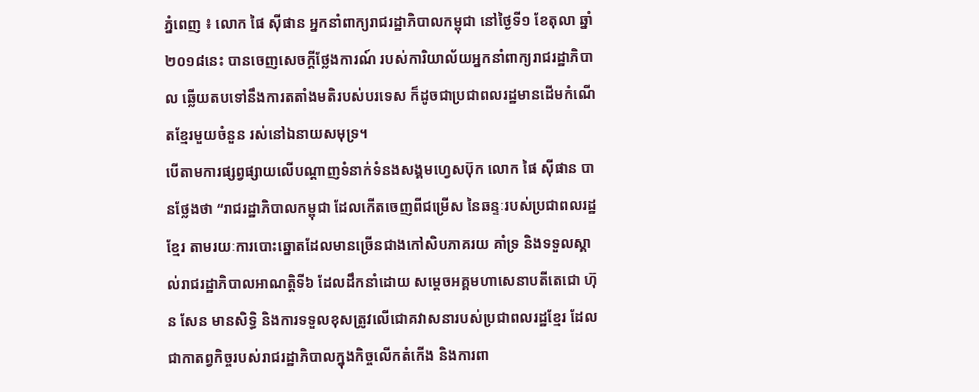ភ្នំពេញ ៖ លោក ផៃ ស៊ីផាន អ្នកនាំពាក្យរាជរដ្ឋាភិបាលកម្ពុជា នៅថ្ងៃទី១ ខែតុលា ឆ្នាំ២០១៨នេះ បានចេញសេចក្តីថ្លែងការណ៍ របស់ការិយាល័យអ្នកនាំពាក្យរាជរដ្ឋាភិបាល ឆ្លើយតបទៅនឹងការតតាំងមតិរបស់បរទេស ក៏ដូចជាប្រជាពលរដ្ឋមានដើមកំណើតខ្មែរមួយចំនួន រស់នៅឯនាយសមុទ្រ។
បើតាមការផ្សព្វផ្សាយលើបណ្តាញទំនាក់ទំនងសង្គមហ្វេសប៊ុក លោក ផៃ ស៊ីផាន បានថ្លែងថា “រាជរដ្ឋាភិបាលកម្ពុជា ដែលកើតចេញពីជម្រើស នៃឆន្ទៈរបស់ប្រជាពលរដ្ឋខ្មែរ តាមរយៈការបោះឆ្នោតដែលមានច្រើនជាងកៅសិបភាគរយ គាំទ្រ និងទទួលស្គាល់រាជរដ្ឋាភិបាលអាណត្តិទី៦ ដែលដឹកនាំដោយ សម្តេចអគ្គមហាសេនាបតីតេជោ ហ៊ុន សែន មានសិទ្ធិ និងការទទួលខុសត្រូវលើជោគវាសនារបស់ប្រជាពលរដ្ឋខ្មែរ ដែលជាកាតព្វកិច្ចរបស់រាជរដ្ឋាភិបាលក្នុងកិច្ចលើកតំកើង និងការពា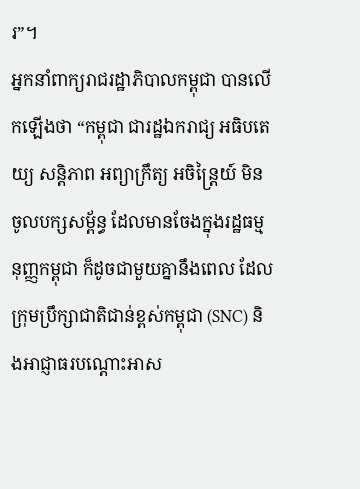រ”។
អ្នកនាំពាក្យរាជរដ្ឋាភិបាលកម្ពុជា បានលើកឡើងថា “កម្ពុជា ជារដ្ឋឯករាជ្យ អធិបតេយ្យ សន្តិភាព អព្យាក្រឹត្យ អចិន្ត្រៃយ៍ មិនចូលបក្សសម្ព័ន្ធ ដែលមានចែងក្នុងរដ្ឋធម្មនុញ្ញកម្ពុជា ក៏ដូចជាមួយគ្នានឹងពេល ដែលក្រុមប្រឹក្សាជាតិជាន់ខ្ពស់កម្ពុជា (SNC) និងអាជ្ញាធរបណ្ដោះអាស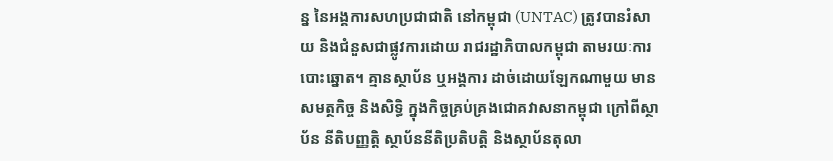ន្ន នៃអង្គការសហប្រជាជាតិ នៅកម្ពុជា (UNTAC) ត្រូវបានរំសាយ និងជំនួសជាផ្លូវការដោយ រាជរដ្ឋាភិបាលកម្ពុជា តាមរយៈការបោះឆ្នោត។ គ្មានស្ថាប័ន ឬអង្គការ ដាច់ដោយឡែកណាមួយ មានសមត្ថកិច្ច និងសិទ្ធិ ក្នុងកិច្ចគ្រប់គ្រងជោគវាសនាកម្ពុជា ក្រៅពីស្ថាប័ន នីតិបញ្ញត្តិ ស្ថាប័ននីតិប្រតិបត្តិ និងស្ថាប័នតុលា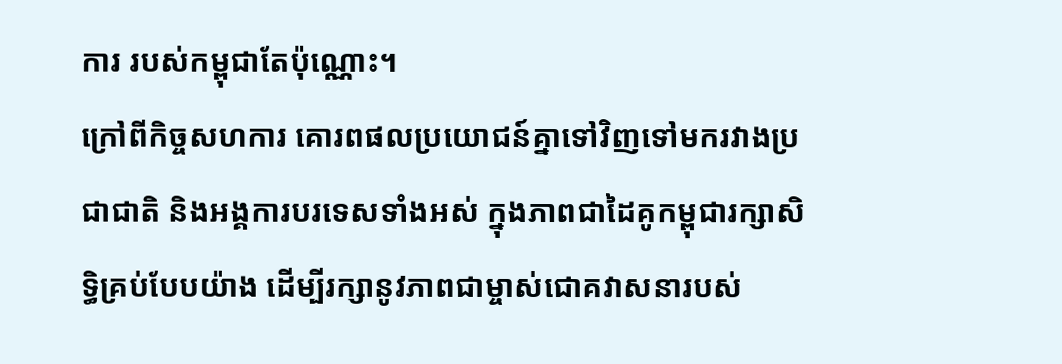ការ របស់កម្ពុជាតែប៉ុណ្ណោះ។
ក្រៅពីកិច្ចសហការ គោរពផលប្រយោជន៍គ្នាទៅវិញទៅមករវាងប្រជាជាតិ និងអង្គការបរទេសទាំងអស់ ក្នុងភាពជាដៃគូកម្ពុជារក្សាសិទ្ធិគ្រប់បែបយ៉ាង ដើម្បីរក្សានូវភាពជាម្ចាស់ជោគវាសនារបស់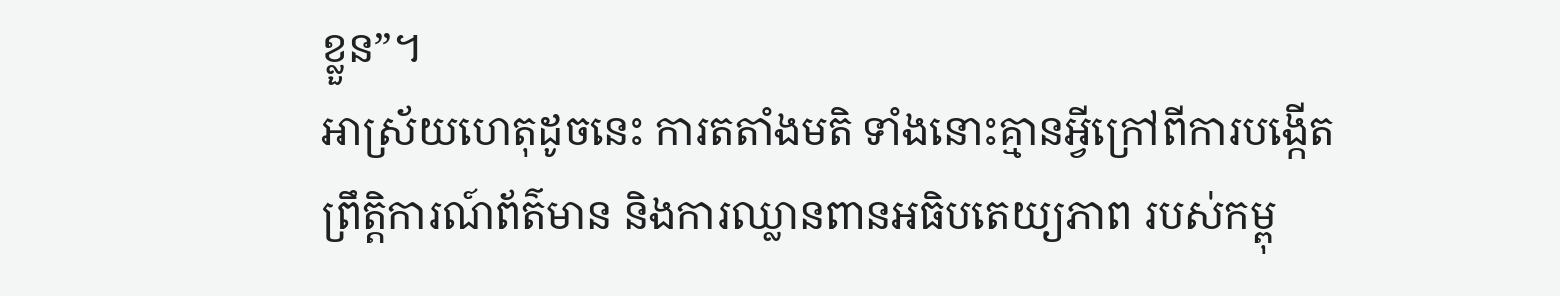ខ្លួន”។
អាស្រ័យហេតុដូចនេះ ការតតាំងមតិ ទាំងនោះគ្មានអ្វីក្រៅពីការបង្កើតព្រឹត្តិការណ៍ព័ត៌មាន និងការឈ្លានពានអធិបតេយ្យភាព របស់កម្ពុ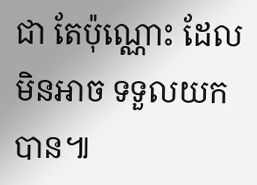ជា តែប៉ុណ្ណោះ ដែលមិនអាច ទទួលយកបាន៕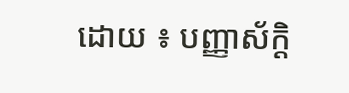ដោយ ៖ បញ្ញាស័ក្តិ